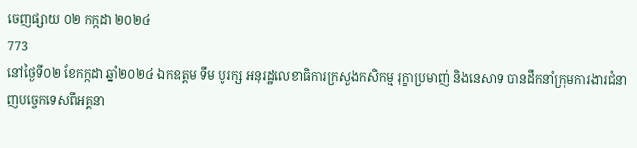ចេញផ្សាយ ០២ កក្កដា ២០២៤
773
នៅថ្ងៃទី០២ ខែកក្កដា ឆ្នាំ២០២៤ ឯកឧត្តម ទឹម បូរក្ស អនុរដ្ឋលេខាធិការក្រសួងកសិកម្ម រុក្ខាប្រមាញ់ និងនេសាទ បានដឹកនាំក្រុមការងារជំនាញបច្ចេកទេសពីអគ្គនា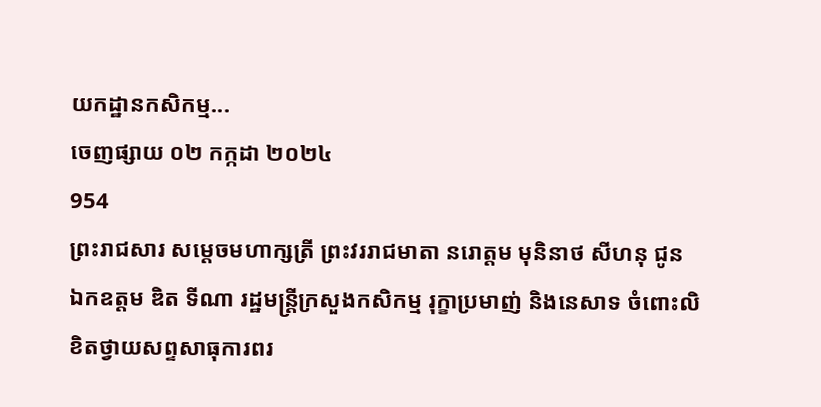យកដ្ឋានកសិកម្ម...
ចេញផ្សាយ ០២ កក្កដា ២០២៤
954
ព្រះរាជសារ សម្តេចមហាក្សត្រី ព្រះវររាជមាតា នរោត្តម មុនិនាថ សីហនុ ជូន ឯកឧត្តម ឌិត ទីណា រដ្ឋមន្ត្រីក្រសួងកសិកម្ម រុក្ខាប្រមាញ់ និងនេសាទ ចំពោះលិខិតថ្វាយសព្ទសាធុការពរ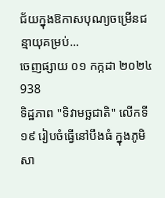ជ័យក្នុងឱកាសបុណ្យចម្រើនជន្មាយុគម្រប់...
ចេញផ្សាយ ០១ កក្កដា ២០២៤
938
ទិដ្ឋភាព "ទិវាមច្ឆជាតិ" លើកទី១៩ រៀបចំធ្វើនៅបឹងធំ ក្នុងភូមិសា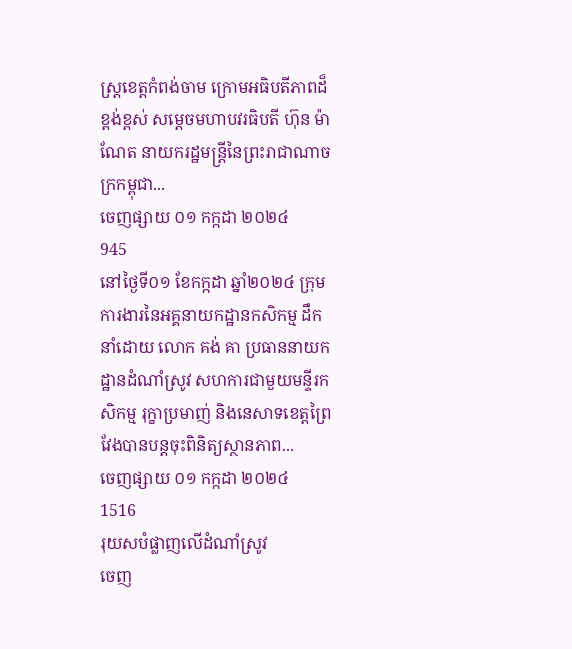ស្ត្រខេត្តកំពង់ចាម ក្រោមអធិបតីភាពដ៏ខ្ពង់ខ្ពស់ សម្ដេចមហាបវរធិបតី ហ៊ុន ម៉ាណែត នាយករដ្ឋមន្ត្រីនៃព្រះរាជាណាចក្រកម្ពុជា...
ចេញផ្សាយ ០១ កក្កដា ២០២៤
945
នៅថ្ងៃទី០១ ខែកក្កដា ឆ្នាំ២០២៤ ក្រុមការងារនៃអគ្គនាយកដ្ឋានកសិកម្ម ដឹកនាំដោយ លោក គង់ គា ប្រធាននាយកដ្ឋានដំណាំស្រូវ សហការជាមួយមន្ទីរកសិកម្ម រុក្ខាប្រមាញ់ និងនេសាទខេត្តព្រៃវែងបានបន្តចុះពិនិត្យស្ថានភាព...
ចេញផ្សាយ ០១ កក្កដា ២០២៤
1516
រុយសបំផ្លាញលើដំណាំស្រូវ
ចេញ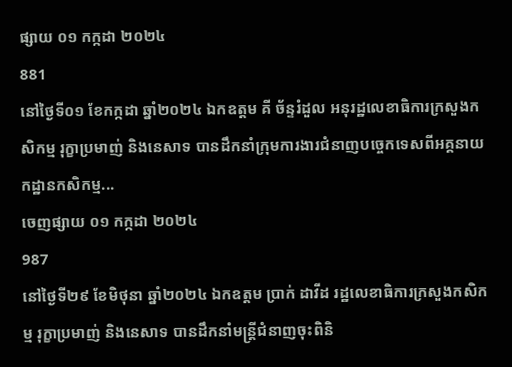ផ្សាយ ០១ កក្កដា ២០២៤
881
នៅថ្ងៃទី០១ ខែកក្កដា ឆ្នាំ២០២៤ ឯកឧត្តម គី ច័ន្ទរំដួល អនុរដ្ឋលេខាធិការក្រសួងកសិកម្ម រុក្ខាប្រមាញ់ និងនេសាទ បានដឹកនាំក្រុមការងារជំនាញបច្ចេកទេសពីអគ្គនាយកដ្ឋានកសិកម្ម...
ចេញផ្សាយ ០១ កក្កដា ២០២៤
987
នៅថ្ងៃទី២៩ ខែមិថុនា ឆ្នាំ២០២៤ ឯកឧត្តម ប្រាក់ ដាវីដ រដ្ឋលេខាធិការក្រសួងកសិកម្ម រុក្ខាប្រមាញ់ និងនេសាទ បានដឹកនាំមន្ត្រីជំនាញចុះពិនិ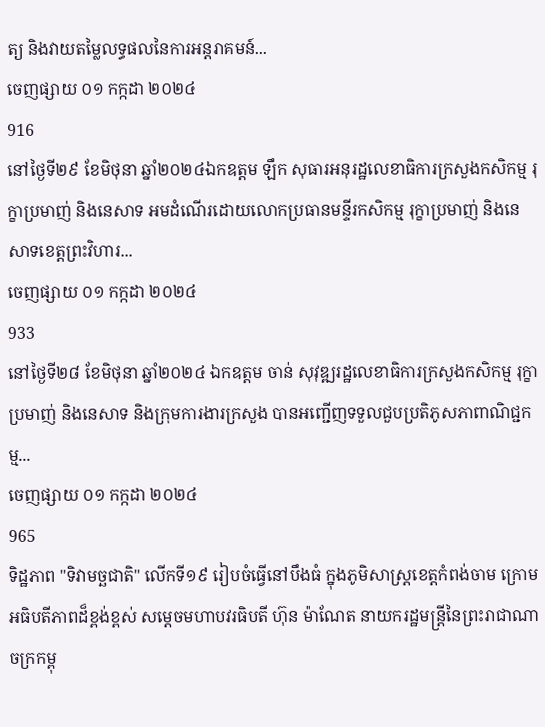ត្យ និងវាយតម្លៃលទ្ធផលនៃការអន្តរាគមន៍...
ចេញផ្សាយ ០១ កក្កដា ២០២៤
916
នៅថ្ងៃទី២៩ ខែមិថុនា ឆ្នាំ២០២៤ឯកឧត្តម ឡឹក សុធារអនុរដ្ឋលេខាធិការក្រសួងកសិកម្ម រុក្ខាប្រមាញ់ និងនេសាទ អមដំណើរដោយលោកប្រធានមន្ទីរកសិកម្ម រុក្ខាប្រមាញ់ និងនេសាទខេត្តព្រះវិហារ...
ចេញផ្សាយ ០១ កក្កដា ២០២៤
933
នៅថ្ងៃទី២៨ ខែមិថុនា ឆ្នាំ២០២៤ ឯកឧត្តម ចាន់ សុវុឌ្ឍរដ្ឋលេខាធិការក្រសួងកសិកម្ម រុក្ខាប្រមាញ់ និងនេសាទ និងក្រុមការងារក្រសួង បានអញ្ជើញទទួលជួបប្រតិភូសភាពាណិជ្ជកម្ម...
ចេញផ្សាយ ០១ កក្កដា ២០២៤
965
ទិដ្ឋភាព "ទិវាមច្ឆជាតិ" លើកទី១៩ រៀបចំធ្វើនៅបឹងធំ ក្នុងភូមិសាស្ត្រខេត្តកំពង់ចាម ក្រោមអធិបតីភាពដ៏ខ្ពង់ខ្ពស់ សម្ដេចមហាបវរធិបតី ហ៊ុន ម៉ាណែត នាយករដ្ឋមន្ត្រីនៃព្រះរាជាណាចក្រកម្ពុ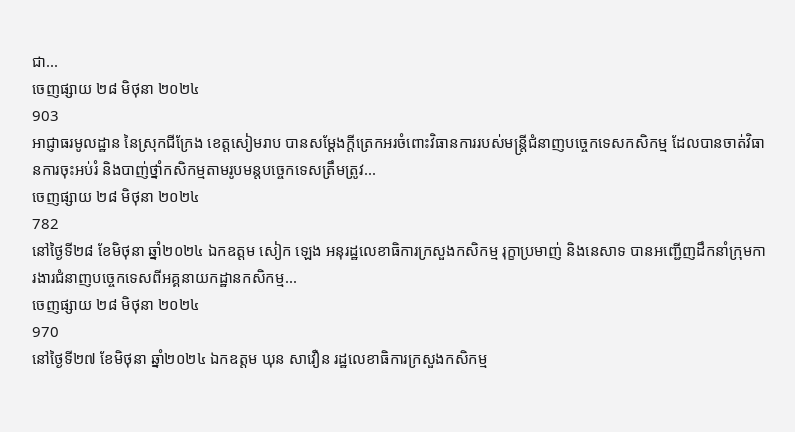ជា...
ចេញផ្សាយ ២៨ មិថុនា ២០២៤
903
អាជ្ញាធរមូលដ្ឋាន នៃស្រុកជីក្រែង ខេត្តសៀមរាប បានសម្តែងក្តីត្រេកអរចំពោះវិធានការរបស់មន្រ្តីជំនាញបច្ចេកទេសកសិកម្ម ដែលបានចាត់វិធានការចុះអប់រំ និងបាញ់ថ្នាំកសិកម្មតាមរូបមន្តបច្ចេកទេសត្រឹមត្រូវ...
ចេញផ្សាយ ២៨ មិថុនា ២០២៤
782
នៅថ្ងៃទី២៨ ខែមិថុនា ឆ្នាំ២០២៤ ឯកឧត្តម សៀក ឡេង អនុរដ្ឋលេខាធិការក្រសួងកសិកម្ម រុក្ខាប្រមាញ់ និងនេសាទ បានអញ្ជើញដឹកនាំក្រុមការងារជំនាញបច្ចេកទេសពីអគ្គនាយកដ្ឋានកសិកម្ម...
ចេញផ្សាយ ២៨ មិថុនា ២០២៤
970
នៅថ្ងៃទី២៧ ខែមិថុនា ឆ្នាំ២០២៤ ឯកឧត្តម ឃុន សាវឿន រដ្ឋលេខាធិការក្រសួងកសិកម្ម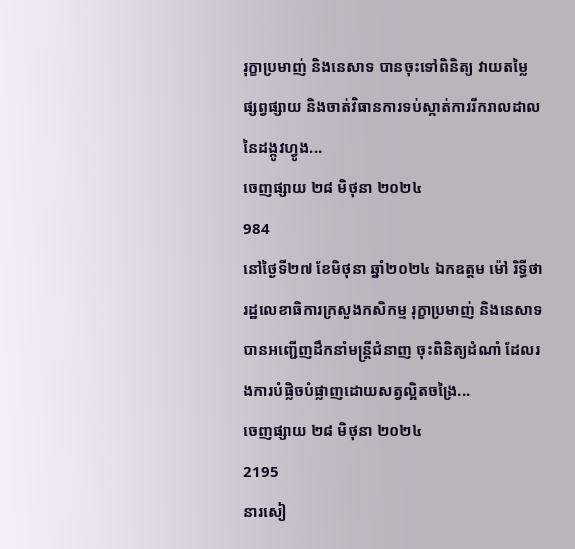រុក្ខាប្រមាញ់ និងនេសាទ បានចុះទៅពិនិត្យ វាយតម្លៃ ផ្សព្វផ្សាយ និងចាត់វិធានការទប់ស្កាត់ការរីករាលដាលនៃដង្កូវហ្វូង...
ចេញផ្សាយ ២៨ មិថុនា ២០២៤
984
នៅថ្ងៃទី២៧ ខែមិថុនា ឆ្នាំ២០២៤ ឯកឧត្តម ម៉ៅ រិទ្ធីថា រដ្ឋលេខាធិការក្រសួងកសិកម្ម រុក្ខាប្រមាញ់ និងនេសាទ បានអញ្ជើញដឹកនាំមន្ត្រីជំនាញ ចុះពិនិត្យដំណាំ ដែលរងការបំផ្លិចបំផ្លាញដោយសត្វល្អិតចង្រៃ...
ចេញផ្សាយ ២៨ មិថុនា ២០២៤
2195
នារសៀ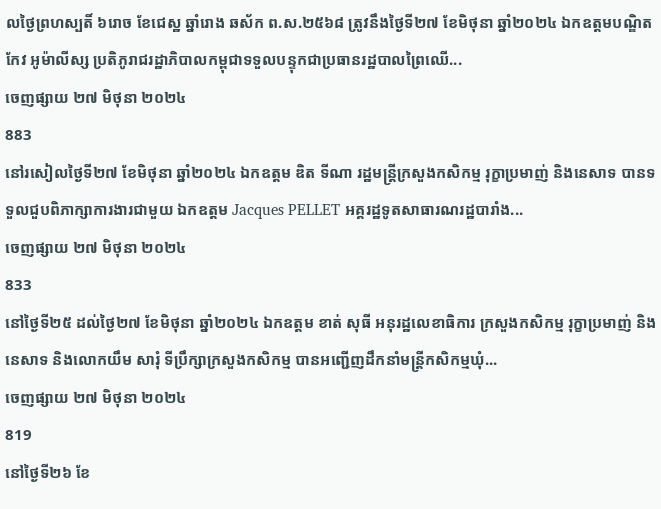លថ្ងៃព្រហស្បតិ៍ ៦រោច ខែជេស្ឋ ឆ្នាំរោង ឆស័ក ព.ស.២៥៦៨ ត្រូវនឹងថ្ងៃទី២៧ ខែមិថុនា ឆ្នាំ២០២៤ ឯកឧត្តមបណ្ឌិត កែវ អូម៉ាលីស្ស ប្រតិភូរាជរដ្ឋាភិបាលកម្ពុជាទទួលបន្ទុកជាប្រធានរដ្ឋបាលព្រៃឈើ...
ចេញផ្សាយ ២៧ មិថុនា ២០២៤
883
នៅរសៀលថ្ងៃទី២៧ ខែមិថុនា ឆ្នាំ២០២៤ ឯកឧត្តម ឌិត ទីណា រដ្ឋមន្ត្រីក្រសួងកសិកម្ម រុក្ខាប្រមាញ់ និងនេសាទ បានទទួលជួបពិភាក្សាការងារជាមួយ ឯកឧត្តម Jacques PELLET អគ្គរដ្ឋទូតសាធារណរដ្ឋបារាំង...
ចេញផ្សាយ ២៧ មិថុនា ២០២៤
833
នៅថ្ងៃទី២៥ ដល់ថ្ងៃ២៧ ខែមិថុនា ឆ្នាំ២០២៤ ឯកឧត្តម ខាត់ សុធី ឣនុរដ្ឋលេខាធិការ ក្រសួងកសិកម្ម រុក្ខាប្រមាញ់ និងនេសាទ និងលោកយឹម សារុំ ទីប្រឹក្សាក្រសួងកសិកម្ម បានឣញ្ជើញដឹកនាំមន្រ្តីកសិកម្មឃុំ...
ចេញផ្សាយ ២៧ មិថុនា ២០២៤
819
នៅថ្ងៃទី២៦ ខែ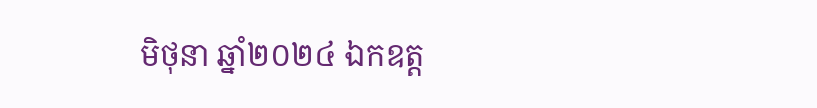មិថុនា ឆ្នាំ២០២៤ ឯកឧត្ដ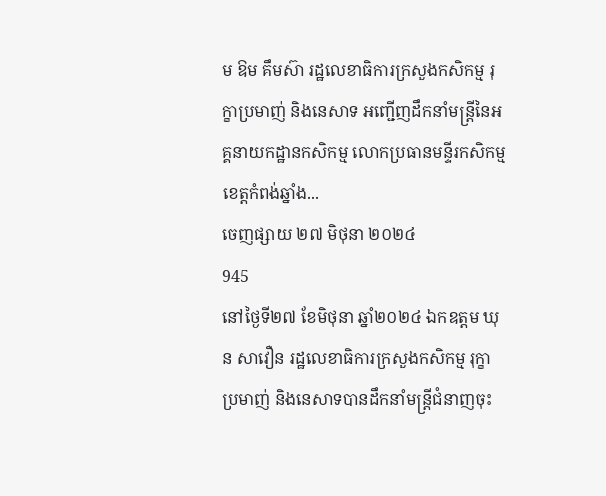ម ឱម គឹមស៊ា រដ្ឋលេខាធិការក្រសួងកសិកម្ម រុក្ខាប្រមាញ់ និងនេសាទ អញ្ជើញដឹកនាំមន្រ្តីនៃអគ្គនាយកដ្ឋានកសិកម្ម លោកប្រធានមន្ទីរកសិកម្មខេត្តកំពង់ឆ្នាំង...
ចេញផ្សាយ ២៧ មិថុនា ២០២៤
945
នៅថ្ងៃទី២៧ ខែមិថុនា ឆ្នាំ២០២៤ ឯកឧត្តម ឃុន សាវឿន រដ្ឋលេខាធិការក្រសួងកសិកម្ម រុក្ខាប្រមាញ់ និងនេសាទបានដឹកនាំមន្ត្រីជំនាញចុះ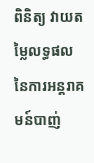ពិនិត្យ វាយតម្លៃលទ្ធផលនៃការអន្តរាគមន៍បាញ់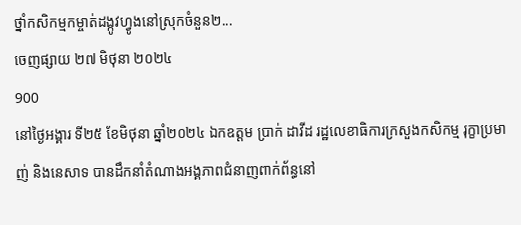ថ្នាំកសិកម្មកម្ចាត់ដង្កូវហ្វូងនៅស្រុកចំនួន២...
ចេញផ្សាយ ២៧ មិថុនា ២០២៤
900
នៅថ្ងៃអង្គារ ទី២៥ ខែមិថុនា ឆ្នាំ២០២៤ ឯកឧត្ដម ប្រាក់ ដាវីដ រដ្ឋលេខាធិការក្រសួងកសិកម្ម រុក្ខាប្រមាញ់ និងនេសាទ បានដឹកនាំតំណាងអង្គភាពជំនាញពាក់ព័ន្ធនៅ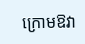ក្រោមឱវា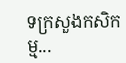ទក្រសួងកសិកម្ម...